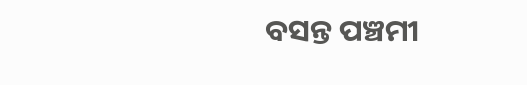ବସନ୍ତ ପଞ୍ଚମୀ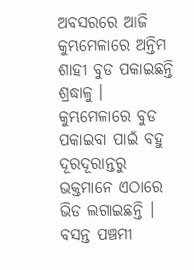ଅବସରରେ ଆଜି କୁମ୍ଭମେଳାରେ ଅନ୍ତିମ ଶାହୀ ବୁଡ ପକାଇଛନ୍ତି ଶ୍ରଦ୍ଧାଳୁ । କୁମ୍ଭମେଳାରେ ବୁଡ ପକାଇବା ପାଇଁ ବହୁ ଦୂରଦୂରାନ୍ତରୁ ଭକ୍ତମାନେ ଏଠାରେ ଭିଡ ଲଗାଇଛନ୍ତି । ବସନ୍ତ ପଞ୍ଚମୀ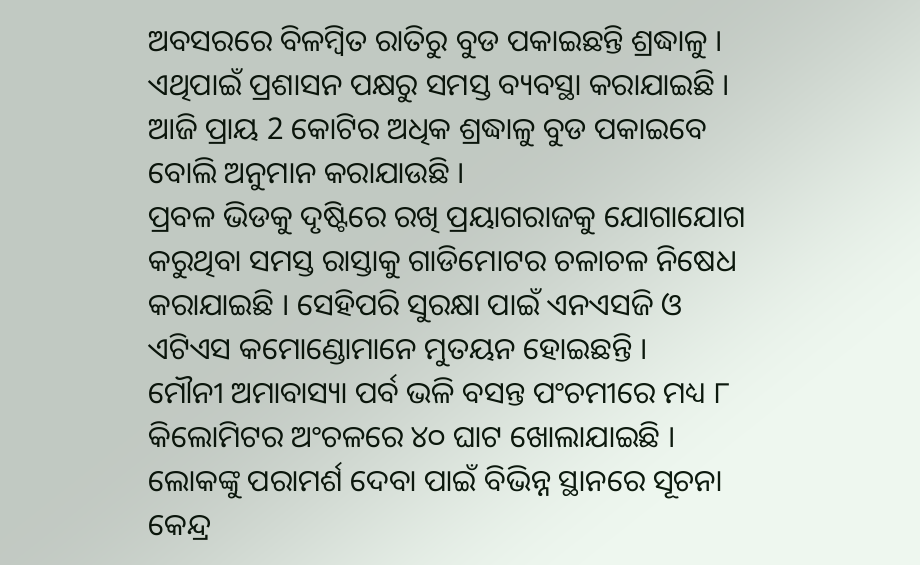ଅବସରରେ ବିଳମ୍ବିତ ରାତିରୁ ବୁଡ ପକାଇଛନ୍ତି ଶ୍ରଦ୍ଧାଳୁ । ଏଥିପାଇଁ ପ୍ରଶାସନ ପକ୍ଷରୁ ସମସ୍ତ ବ୍ୟବସ୍ଥା କରାଯାଇଛି । ଆଜି ପ୍ରାୟ 2 କୋଟିର ଅଧିକ ଶ୍ରଦ୍ଧାଳୁ ବୁଡ ପକାଇବେ ବୋଲି ଅନୁମାନ କରାଯାଉଛି ।
ପ୍ରବଳ ଭିଡକୁ ଦୃଷ୍ଟିରେ ରଖି ପ୍ରୟାଗରାଜକୁ ଯୋଗାଯୋଗ କରୁଥିବା ସମସ୍ତ ରାସ୍ତାକୁ ଗାଡିମୋଟର ଚଳାଚଳ ନିଷେଧ କରାଯାଇଛି । ସେହିପରି ସୁରକ୍ଷା ପାଇଁ ଏନଏସଜି ଓ ଏଟିଏସ କମୋଣ୍ଡୋମାନେ ମୁତୟନ ହୋଇଛନ୍ତି ।
ମୌନୀ ଅମାବାସ୍ୟା ପର୍ବ ଭଳି ବସନ୍ତ ପଂଚମୀରେ ମଧ୍ୟ ୮ କିଲୋମିଟର ଅଂଚଳରେ ୪୦ ଘାଟ ଖୋଲାଯାଇଛି । ଲୋକଙ୍କୁ ପରାମର୍ଶ ଦେବା ପାଇଁ ବିଭିନ୍ନ ସ୍ଥାନରେ ସୂଚନା କେନ୍ଦ୍ର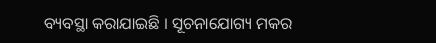ବ୍ୟବସ୍ଥା କରାଯାଇଛି । ସୂଚନାଯୋଗ୍ୟ ମକର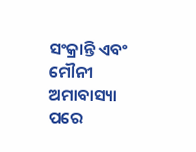ସଂକ୍ରାନ୍ତି ଏବଂ ମୌନୀ ଅମାବାସ୍ୟା ପରେ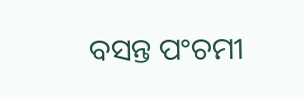ବସନ୍ତ ପଂଚମୀ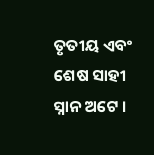ତୃତୀୟ ଏବଂ ଶେଷ ସାହୀ ସ୍ନାନ ଅଟେ ।